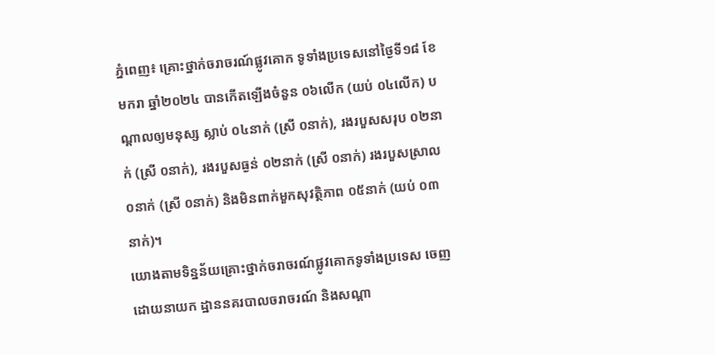ភ្នំពេញ៖ គ្រោះថ្នាក់ចរាចរណ៍ផ្លូវគោក ទូទាំងប្រទេសនៅថ្ងៃទី១៨ ខែមករា ឆ្នាំ២០២៤ បានកើតឡើងចំនួន ០៦លើក (យប់ ០៤លើក) បណ្តាលឲ្យមនុស្ស ស្លាប់ ០៤នាក់ (ស្រី ០នាក់), រងរបួសសរុប ០២នាក់ (ស្រី ០នាក់), រងរបួសធ្ងន់ ០២នាក់ (ស្រី ០នាក់) រងរបួសស្រាល ០នាក់ (ស្រី ០នាក់) និងមិនពាក់មួកសុវត្ថិភាព ០៥នាក់ (យប់ ០៣នាក់)។
យោងតាមទិន្នន័យគ្រោះថ្នាក់ចរាចរណ៍ផ្លូវគោកទូទាំងប្រទេស ចេញដោយនាយក ដ្ឋាននគរបាលចរាចរណ៍ និងសណ្តា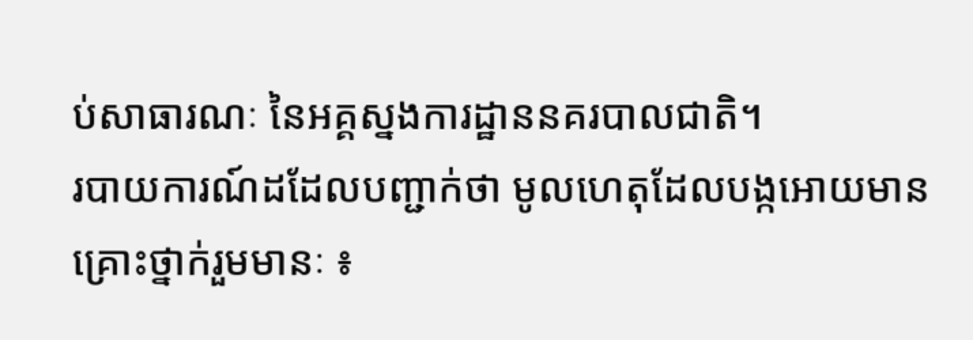ប់សាធារណៈ នៃអគ្គស្នងការដ្ឋាននគរបាលជាតិ។
របាយការណ៍ដដែលបញ្ជាក់ថា មូលហេតុដែលបង្កអោយមានគ្រោះថ្នាក់រួមមានៈ ៖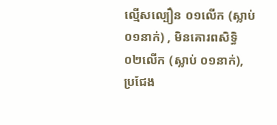ល្មើសល្បឿន ០១លើក (ស្លាប់ ០១នាក់) , មិនគោរពសិទ្ធិ ០២លើក (ស្លាប់ ០១នាក់), ប្រជែង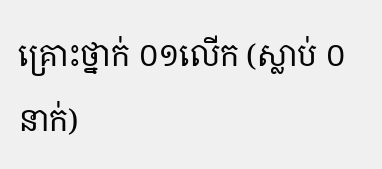គ្រោះថ្នាក់ ០១លើក (ស្លាប់ ០នាក់)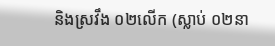និងស្រវឹង ០២លើក (ស្លាប់ ០២នា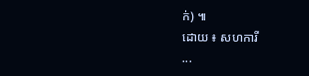ក់) ៕
ដោយ ៖ សហការី
...